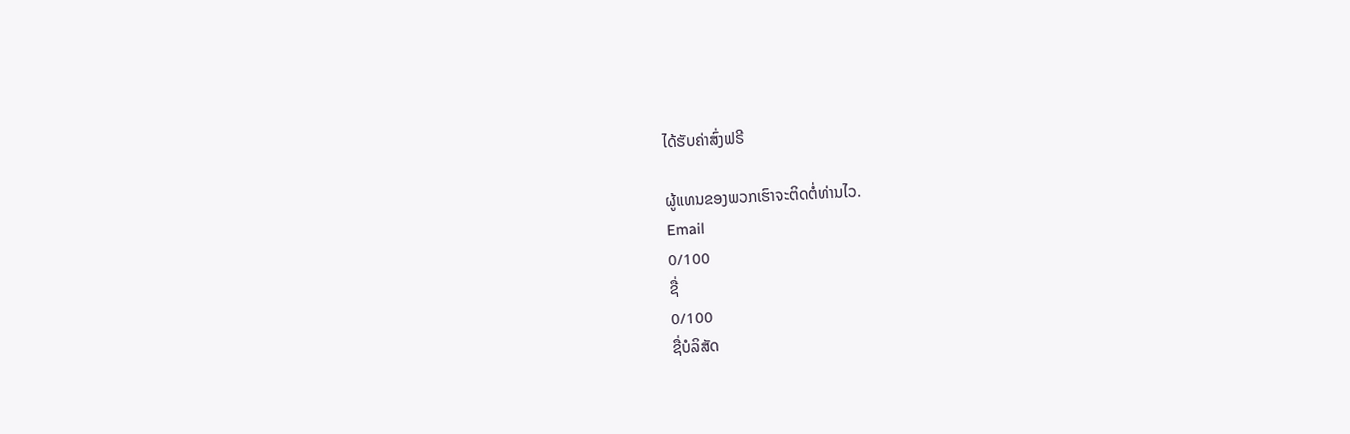ໄດ້ຮັບຄ່າສົ່ງຟຣີ

ຜູ້ແທນຂອງພວກເຮົາຈະຕິດຕໍ່ທ່ານໄວ.
Email
0/100
ຊື່
0/100
ຊື່ບໍລິສັດ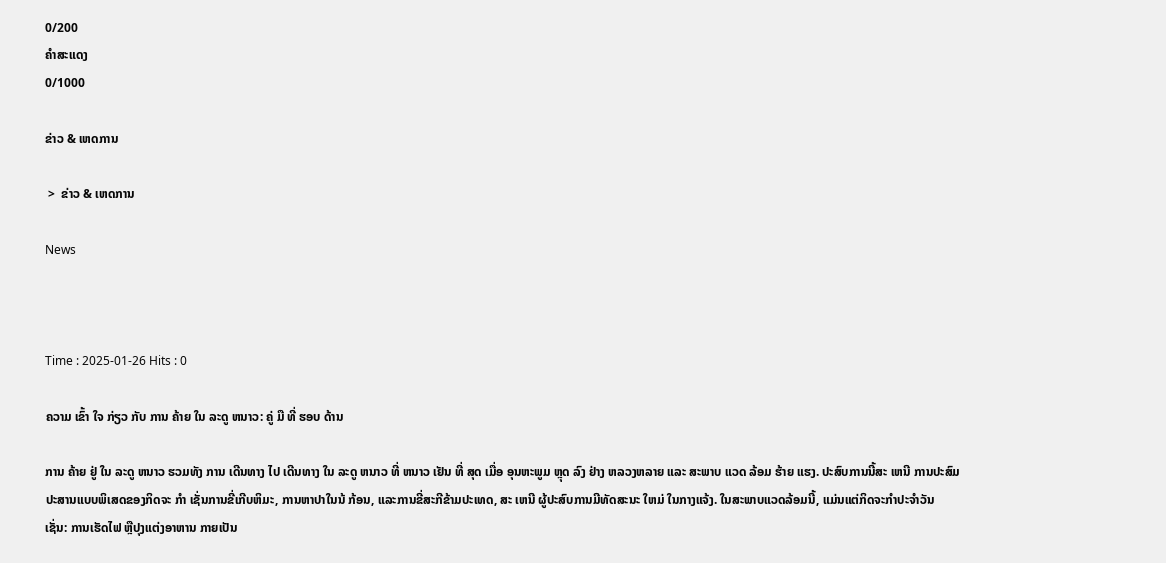0/200
ຄຳສະແດງ
0/1000

ຂ່າວ & ເຫດການ

 >  ຂ່າວ & ເຫດການ

News



Time : 2025-01-26 Hits : 0

ຄວາມ ເຂົ້າ ໃຈ ກ່ຽວ ກັບ ການ ຄ້າຍ ໃນ ລະດູ ຫນາວ: ຄູ່ ມື ທີ່ ຮອບ ດ້ານ

ການ ຄ້າຍ ຢູ່ ໃນ ລະດູ ຫນາວ ຮວມທັງ ການ ເດີນທາງ ໄປ ເດີນທາງ ໃນ ລະດູ ຫນາວ ທີ່ ຫນາວ ເຢັນ ທີ່ ສຸດ ເມື່ອ ອຸນຫະພູມ ຫຼຸດ ລົງ ຢ່າງ ຫລວງຫລາຍ ແລະ ສະພາບ ແວດ ລ້ອມ ຮ້າຍ ແຮງ. ປະສົບການນີ້ສະ ເຫນີ ການປະສົມປະສານແບບພິເສດຂອງກິດຈະ ກໍາ ເຊັ່ນການຂີ່ເກີບຫິມະ, ການຫາປາໃນນ້ ກ້ອນ, ແລະການຂີ່ສະກີຂ້າມປະເທດ, ສະ ເຫນີ ຜູ້ປະສົບການມີທັດສະນະ ໃຫມ່ ໃນກາງແຈ້ງ. ໃນສະພາບແວດລ້ອມນີ້, ແມ່ນແຕ່ກິດຈະກໍາປະຈໍາວັນ ເຊັ່ນ: ການເຮັດໄຟ ຫຼືປຸງແຕ່ງອາຫານ ກາຍເປັນ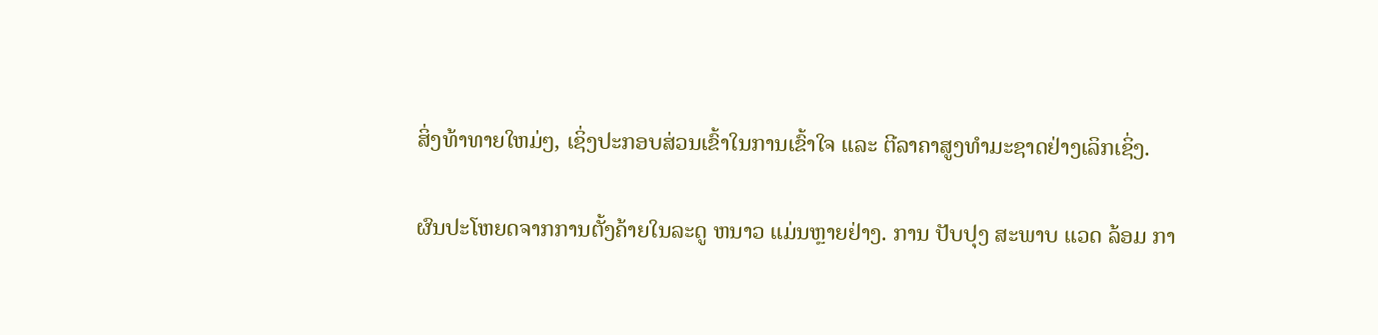ສິ່ງທ້າທາຍໃຫມ່ໆ, ເຊິ່ງປະກອບສ່ວນເຂົ້າໃນການເຂົ້າໃຈ ແລະ ຕີລາຄາສູງທໍາມະຊາດຢ່າງເລິກເຊິ່ງ.

ຜົນປະໂຫຍດຈາກການຕັ້ງຄ້າຍໃນລະດູ ຫນາວ ແມ່ນຫຼາຍຢ່າງ. ການ ປັບປຸງ ສະພາບ ແວດ ລ້ອມ ກາ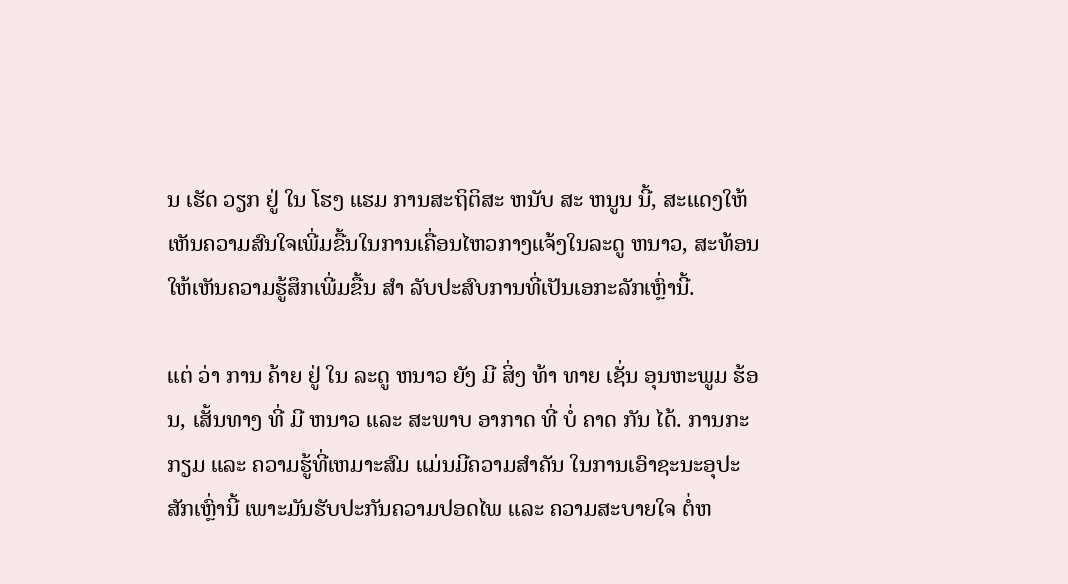ນ ເຮັດ ວຽກ ຢູ່ ໃນ ໂຮງ ແຮມ ການສະຖິຕິສະ ຫນັບ ສະ ຫນູນ ນີ້, ສະແດງໃຫ້ເຫັນຄວາມສົນໃຈເພີ່ມຂື້ນໃນການເຄື່ອນໄຫວກາງແຈ້ງໃນລະດູ ຫນາວ, ສະທ້ອນໃຫ້ເຫັນຄວາມຮູ້ສຶກເພີ່ມຂື້ນ ສໍາ ລັບປະສົບການທີ່ເປັນເອກະລັກເຫຼົ່ານີ້.

ແຕ່ ວ່າ ການ ຄ້າຍ ຢູ່ ໃນ ລະດູ ຫນາວ ຍັງ ມີ ສິ່ງ ທ້າ ທາຍ ເຊັ່ນ ອຸນຫະພູມ ຮ້ອນ, ເສັ້ນທາງ ທີ່ ມີ ຫນາວ ແລະ ສະພາບ ອາກາດ ທີ່ ບໍ່ ຄາດ ກັນ ໄດ້. ການກະກຽມ ແລະ ຄວາມຮູ້ທີ່ເຫມາະສົມ ແມ່ນມີຄວາມສໍາຄັນ ໃນການເອົາຊະນະອຸປະສັກເຫຼົ່ານີ້ ເພາະມັນຮັບປະກັນຄວາມປອດໄພ ແລະ ຄວາມສະບາຍໃຈ ຕໍ່ຫ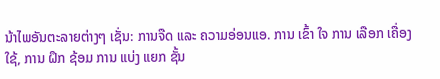ນ້າໄພອັນຕະລາຍຕ່າງໆ ເຊັ່ນ: ການຈືດ ແລະ ຄວາມອ່ອນແອ. ການ ເຂົ້າ ໃຈ ການ ເລືອກ ເຄື່ອງ ໃຊ້, ການ ຝຶກ ຊ້ອມ ການ ແບ່ງ ແຍກ ຊັ້ນ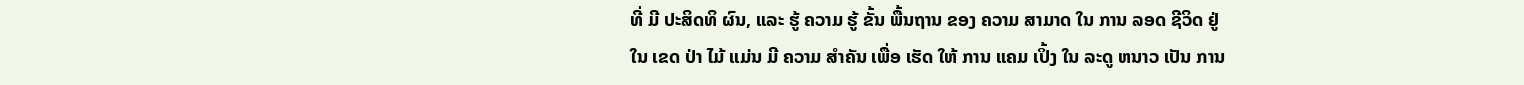ທີ່ ມີ ປະສິດທິ ຜົນ, ແລະ ຮູ້ ຄວາມ ຮູ້ ຂັ້ນ ພື້ນຖານ ຂອງ ຄວາມ ສາມາດ ໃນ ການ ລອດ ຊີວິດ ຢູ່ ໃນ ເຂດ ປ່າ ໄມ້ ແມ່ນ ມີ ຄວາມ ສໍາຄັນ ເພື່ອ ເຮັດ ໃຫ້ ການ ແຄມ ເປິ້ງ ໃນ ລະດູ ຫນາວ ເປັນ ການ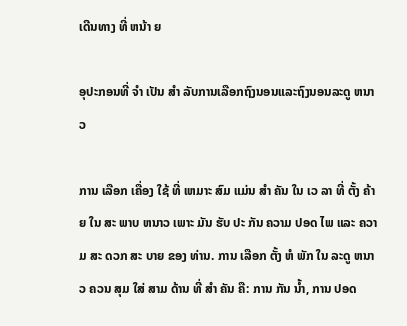ເດີນທາງ ທີ່ ຫນ້າ ຍ

ອຸປະກອນທີ່ ຈໍາ ເປັນ ສໍາ ລັບການເລືອກຖົງນອນແລະຖົງນອນລະດູ ຫນາວ

ການ ເລືອກ ເຄື່ອງ ໃຊ້ ທີ່ ເຫມາະ ສົມ ແມ່ນ ສໍາ ຄັນ ໃນ ເວ ລາ ທີ່ ຕັ້ງ ຄ້າຍ ໃນ ສະ ພາບ ຫນາວ ເພາະ ມັນ ຮັບ ປະ ກັນ ຄວາມ ປອດ ໄພ ແລະ ຄວາມ ສະ ດວກ ສະ ບາຍ ຂອງ ທ່ານ. ການ ເລືອກ ຕັ້ງ ຫໍ ພັກ ໃນ ລະດູ ຫນາວ ຄວນ ສຸມ ໃສ່ ສາມ ດ້ານ ທີ່ ສໍາ ຄັນ ຄື: ການ ກັນ ນ້ຳ, ການ ປອດ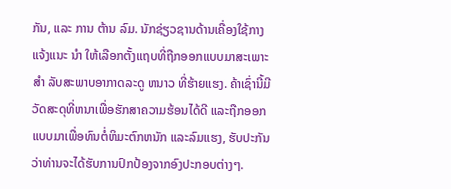ກັນ, ແລະ ການ ຕ້ານ ລົມ. ນັກຊ່ຽວຊານດ້ານເຄື່ອງໃຊ້ກາງແຈ້ງແນະ ນໍາ ໃຫ້ເລືອກຕັ້ງແຖບທີ່ຖືກອອກແບບມາສະເພາະ ສໍາ ລັບສະພາບອາກາດລະດູ ຫນາວ ທີ່ຮ້າຍແຮງ. ຄ້າເຊົ່ານີ້ມີວັດສະດຸທີ່ຫນາເພື່ອຮັກສາຄວາມຮ້ອນໄດ້ດີ ແລະຖືກອອກແບບມາເພື່ອທົນຕໍ່ຫິມະຕົກຫນັກ ແລະລົມແຮງ, ຮັບປະກັນວ່າທ່ານຈະໄດ້ຮັບການປົກປ້ອງຈາກອົງປະກອບຕ່າງໆ.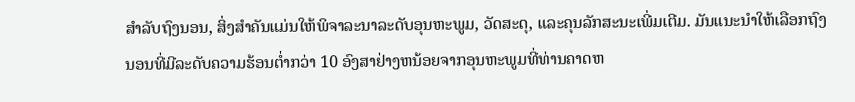ສໍາລັບຖົງນອນ, ສິ່ງສໍາຄັນແມ່ນໃຫ້ພິຈາລະນາລະດັບອຸນຫະພູມ, ວັດສະດຸ, ແລະຄຸນລັກສະນະເພີ່ມເຕີມ. ມັນແນະນໍາໃຫ້ເລືອກຖົງນອນທີ່ມີລະດັບຄວາມຮ້ອນຕ່ຳກວ່າ 10 ອົງສາຢ່າງຫນ້ອຍຈາກອຸນຫະພູມທີ່ທ່ານຄາດຫ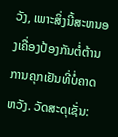ວັງ, ເພາະສິ່ງນີ້ສະຫນອງເຄື່ອງປ້ອງກັນຕໍ່ຕ້ານການຄຸກເຢັນທີ່ບໍ່ຄາດຫວັງ. ວັດສະດຸເຊັ່ນ: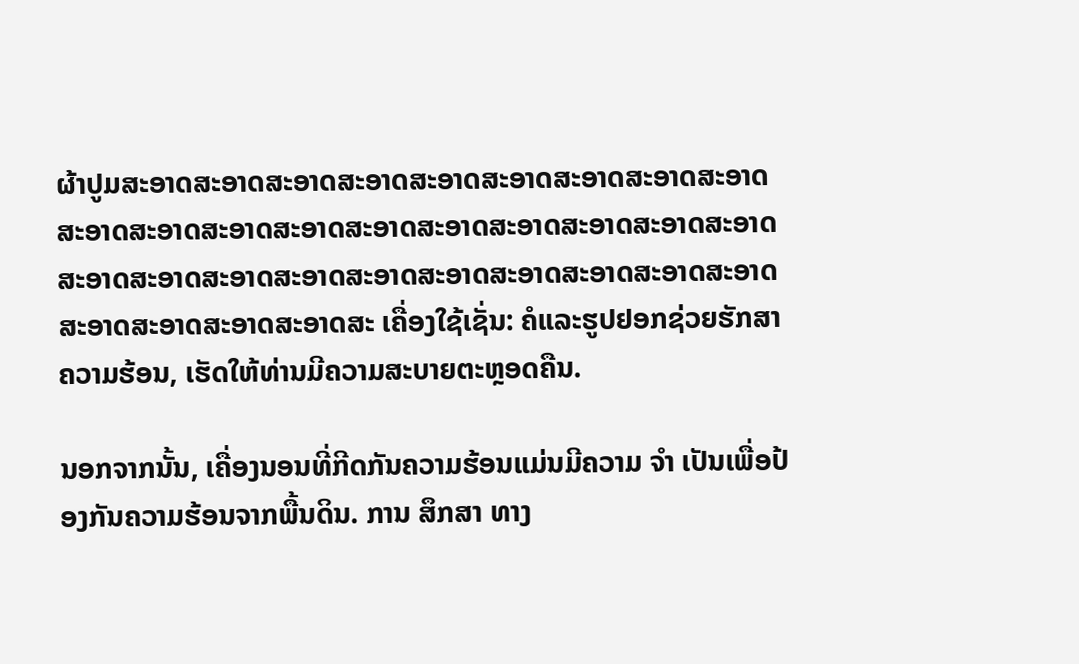ຜ້າປູມສະອາດສະອາດສະອາດສະອາດສະອາດສະອາດສະອາດສະອາດສະອາດສະອາດສະອາດສະອາດສະອາດສະອາດສະອາດສະອາດສະອາດສະອາດສະອາດສະອາດສະອາດສະອາດສະອາດສະອາດສະອາດສະອາດສະອາດສະອາດສະອາດສະອາດສະອາດສະອາດສະອາດສະ ເຄື່ອງໃຊ້ເຊັ່ນ: ຄໍແລະຮູປຢອກຊ່ວຍຮັກສາຄວາມຮ້ອນ, ເຮັດໃຫ້ທ່ານມີຄວາມສະບາຍຕະຫຼອດຄືນ.

ນອກຈາກນັ້ນ, ເຄື່ອງນອນທີ່ກີດກັນຄວາມຮ້ອນແມ່ນມີຄວາມ ຈໍາ ເປັນເພື່ອປ້ອງກັນຄວາມຮ້ອນຈາກພື້ນດິນ. ການ ສຶກສາ ທາງ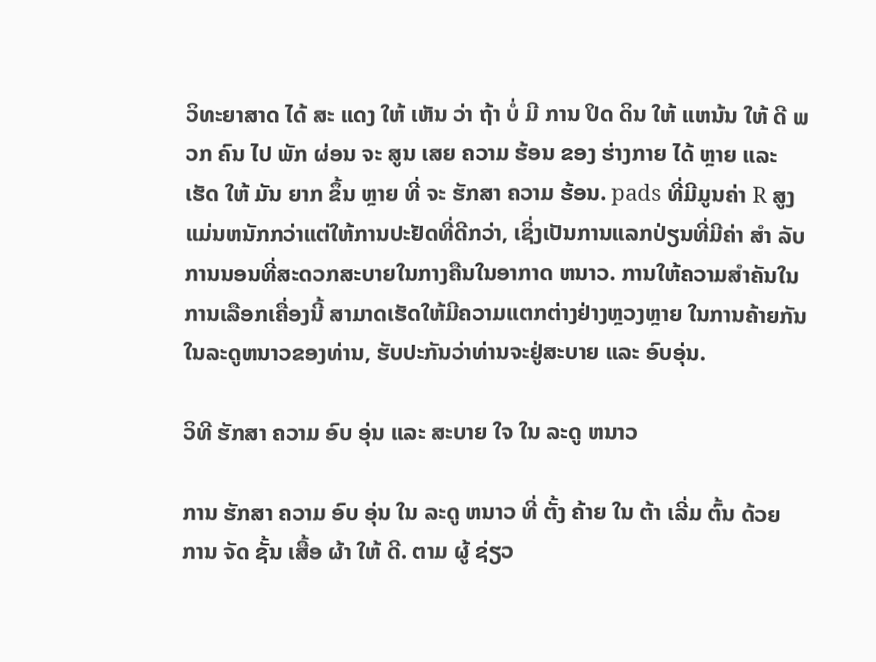ວິທະຍາສາດ ໄດ້ ສະ ແດງ ໃຫ້ ເຫັນ ວ່າ ຖ້າ ບໍ່ ມີ ການ ປິດ ດິນ ໃຫ້ ແຫນ້ນ ໃຫ້ ດີ ພວກ ຄົນ ໄປ ພັກ ຜ່ອນ ຈະ ສູນ ເສຍ ຄວາມ ຮ້ອນ ຂອງ ຮ່າງກາຍ ໄດ້ ຫຼາຍ ແລະ ເຮັດ ໃຫ້ ມັນ ຍາກ ຂຶ້ນ ຫຼາຍ ທີ່ ຈະ ຮັກສາ ຄວາມ ຮ້ອນ. pads ທີ່ມີມູນຄ່າ R ສູງແມ່ນຫນັກກວ່າແຕ່ໃຫ້ການປະຢັດທີ່ດີກວ່າ, ເຊິ່ງເປັນການແລກປ່ຽນທີ່ມີຄ່າ ສໍາ ລັບການນອນທີ່ສະດວກສະບາຍໃນກາງຄືນໃນອາກາດ ຫນາວ. ການໃຫ້ຄວາມສໍາຄັນໃນການເລືອກເຄື່ອງນີ້ ສາມາດເຮັດໃຫ້ມີຄວາມແຕກຕ່າງຢ່າງຫຼວງຫຼາຍ ໃນການຄ້າຍກັນໃນລະດູຫນາວຂອງທ່ານ, ຮັບປະກັນວ່າທ່ານຈະຢູ່ສະບາຍ ແລະ ອົບອຸ່ນ.

ວິທີ ຮັກສາ ຄວາມ ອົບ ອຸ່ນ ແລະ ສະບາຍ ໃຈ ໃນ ລະດູ ຫນາວ

ການ ຮັກສາ ຄວາມ ອົບ ອຸ່ນ ໃນ ລະດູ ຫນາວ ທີ່ ຕັ້ງ ຄ້າຍ ໃນ ຕ້າ ເລີ່ມ ຕົ້ນ ດ້ວຍ ການ ຈັດ ຊັ້ນ ເສື້ອ ຜ້າ ໃຫ້ ດີ. ຕາມ ຜູ້ ຊ່ຽວ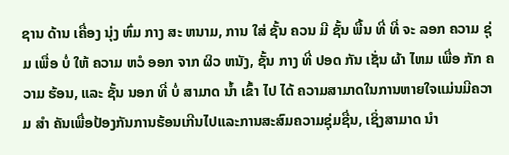ຊານ ດ້ານ ເຄື່ອງ ນຸ່ງ ຫົ່ມ ກາງ ສະ ຫນາມ, ການ ໃສ່ ຊັ້ນ ຄວນ ມີ ຊັ້ນ ພື້ນ ທີ່ ທີ່ ຈະ ລອກ ຄວາມ ຊຸ່ມ ເພື່ອ ບໍ່ ໃຫ້ ຄວາມ ຫວໍ ອອກ ຈາກ ຜິວ ຫນັງ, ຊັ້ນ ກາງ ທີ່ ປອດ ກັນ ເຊັ່ນ ຜ້າ ໄຫມ ເພື່ອ ກັກ ຄວາມ ຮ້ອນ, ແລະ ຊັ້ນ ນອກ ທີ່ ບໍ່ ສາມາດ ນ້ຳ ເຂົ້າ ໄປ ໄດ້ ຄວາມສາມາດໃນການຫາຍໃຈແມ່ນມີຄວາມ ສໍາ ຄັນເພື່ອປ້ອງກັນການຮ້ອນເກີນໄປແລະການສະສົມຄວາມຊຸ່ມຊື່ນ, ເຊິ່ງສາມາດ ນໍາ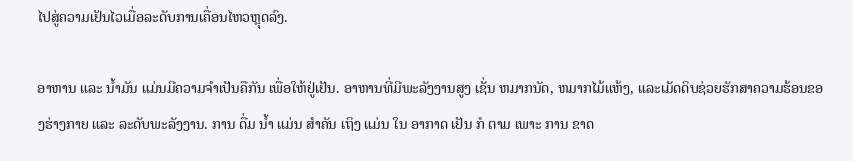ໄປສູ່ຄວາມເຢັນໄວເມື່ອລະດັບການເຄື່ອນໄຫວຫຼຸດລົງ.

ອາຫານ ແລະ ນໍ້າມັນ ແມ່ນມີຄວາມຈໍາເປັນຄືກັນ ເພື່ອໃຫ້ຢູ່ເຢັນ. ອາຫານທີ່ມີພະລັງງານສູງ ເຊັ່ນ ຫມາກນັດ, ຫມາກໄມ້ແຫ້ງ, ແລະເມັດດິບຊ່ວຍຮັກສາຄວາມຮ້ອນຂອງຮ່າງກາຍ ແລະ ລະດັບພະລັງງານ. ການ ດື່ມ ນ້ຳ ແມ່ນ ສໍາຄັນ ເຖິງ ແມ່ນ ໃນ ອາກາດ ເຢັນ ກໍ ຕາມ ເພາະ ການ ຂາດ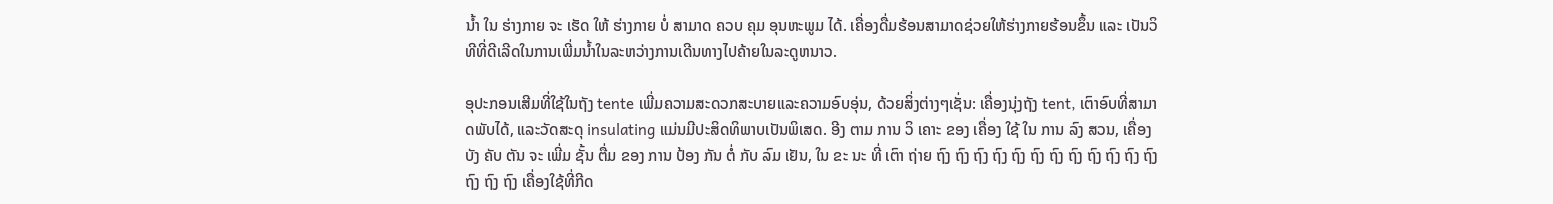ນ້ຳ ໃນ ຮ່າງກາຍ ຈະ ເຮັດ ໃຫ້ ຮ່າງກາຍ ບໍ່ ສາມາດ ຄວບ ຄຸມ ອຸນຫະພູມ ໄດ້. ເຄື່ອງດື່ມຮ້ອນສາມາດຊ່ວຍໃຫ້ຮ່າງກາຍຮ້ອນຂຶ້ນ ແລະ ເປັນວິທີທີ່ດີເລີດໃນການເພີ່ມນ້ຳໃນລະຫວ່າງການເດີນທາງໄປຄ້າຍໃນລະດູຫນາວ.

ອຸປະກອນເສີມທີ່ໃຊ້ໃນຖັງ tente ເພີ່ມຄວາມສະດວກສະບາຍແລະຄວາມອົບອຸ່ນ, ດ້ວຍສິ່ງຕ່າງໆເຊັ່ນ: ເຄື່ອງນຸ່ງຖັງ tent, ເຕົາອົບທີ່ສາມາດພັບໄດ້, ແລະວັດສະດຸ insulating ແມ່ນມີປະສິດທິພາບເປັນພິເສດ. ອີງ ຕາມ ການ ວິ ເຄາະ ຂອງ ເຄື່ອງ ໃຊ້ ໃນ ການ ລົງ ສວນ, ເຄື່ອງ ບັງ ຄັບ ຕັນ ຈະ ເພີ່ມ ຊັ້ນ ຕື່ມ ຂອງ ການ ປ້ອງ ກັນ ຕໍ່ ກັບ ລົມ ເຢັນ, ໃນ ຂະ ນະ ທີ່ ເຕົາ ຖ່າຍ ຖົງ ຖົງ ຖົງ ຖົງ ຖົງ ຖົງ ຖົງ ຖົງ ຖົງ ຖົງ ຖົງ ຖົງ ຖົງ ຖົງ ຖົງ ເຄື່ອງໃຊ້ທີ່ກີດ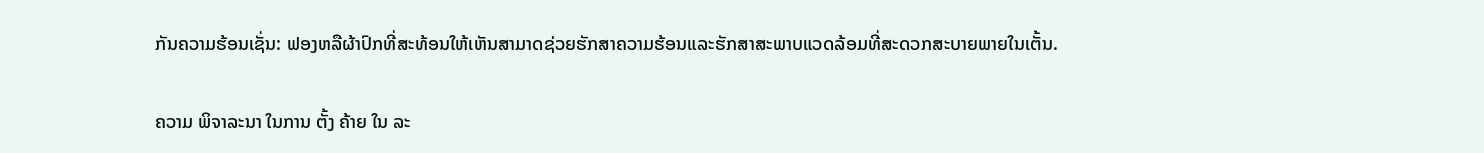ກັນຄວາມຮ້ອນເຊັ່ນ: ຟອງຫລືຜ້າປົກທີ່ສະທ້ອນໃຫ້ເຫັນສາມາດຊ່ວຍຮັກສາຄວາມຮ້ອນແລະຮັກສາສະພາບແວດລ້ອມທີ່ສະດວກສະບາຍພາຍໃນເຕັ້ນ.

ຄວາມ ພິຈາລະນາ ໃນການ ຕັ້ງ ຄ້າຍ ໃນ ລະ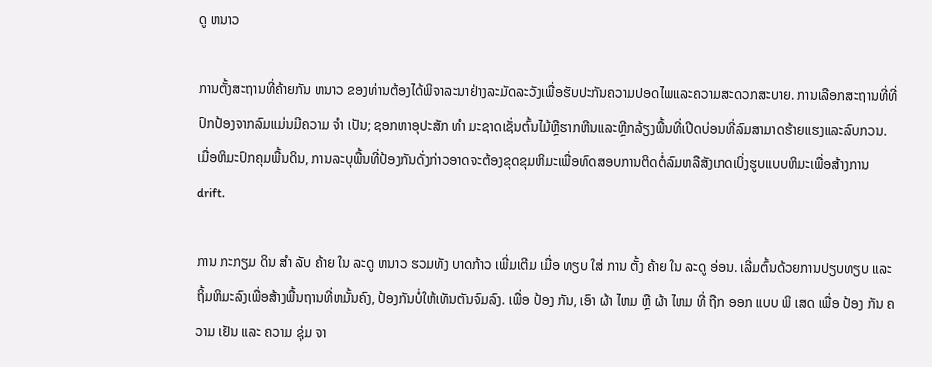ດູ ຫນາວ

ການຕັ້ງສະຖານທີ່ຄ້າຍກັນ ຫນາວ ຂອງທ່ານຕ້ອງໄດ້ພິຈາລະນາຢ່າງລະມັດລະວັງເພື່ອຮັບປະກັນຄວາມປອດໄພແລະຄວາມສະດວກສະບາຍ. ການເລືອກສະຖານທີ່ທີ່ປົກປ້ອງຈາກລົມແມ່ນມີຄວາມ ຈໍາ ເປັນ; ຊອກຫາອຸປະສັກ ທໍາ ມະຊາດເຊັ່ນຕົ້ນໄມ້ຫຼືຮາກຫີນແລະຫຼີກລ້ຽງພື້ນທີ່ເປີດບ່ອນທີ່ລົມສາມາດຮ້າຍແຮງແລະລົບກວນ. ເມື່ອຫິມະປົກຄຸມພື້ນດິນ, ການລະບຸພື້ນທີ່ປ້ອງກັນດັ່ງກ່າວອາດຈະຕ້ອງຂຸດຂຸມຫິມະເພື່ອທົດສອບການຕິດຕໍ່ລົມຫລືສັງເກດເບິ່ງຮູບແບບຫິມະເພື່ອສ້າງການ drift.

ການ ກະກຽມ ດິນ ສໍາ ລັບ ຄ້າຍ ໃນ ລະດູ ຫນາວ ຮວມທັງ ບາດກ້າວ ເພີ່ມເຕີມ ເມື່ອ ທຽບ ໃສ່ ການ ຕັ້ງ ຄ້າຍ ໃນ ລະດູ ອ່ອນ. ເລີ່ມຕົ້ນດ້ວຍການປຽບທຽບ ແລະ ຖິ້ມຫິມະລົງເພື່ອສ້າງພື້ນຖານທີ່ຫມັ້ນຄົງ, ປ້ອງກັນບໍ່ໃຫ້ເທັນຕັນຈົມລົງ. ເພື່ອ ປ້ອງ ກັນ, ເອົາ ຜ້າ ໄຫມ ຫຼື ຜ້າ ໄຫມ ທີ່ ຖືກ ອອກ ແບບ ພິ ເສດ ເພື່ອ ປ້ອງ ກັນ ຄວາມ ເຢັນ ແລະ ຄວາມ ຊຸ່ມ ຈາ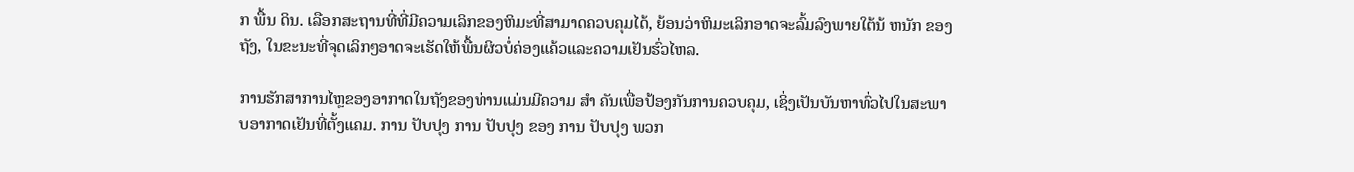ກ ພື້ນ ດິນ. ເລືອກສະຖານທີ່ທີ່ມີຄວາມເລິກຂອງຫິມະທີ່ສາມາດຄວບຄຸມໄດ້, ຍ້ອນວ່າຫິມະເລິກອາດຈະລົ້ມລົງພາຍໃຕ້ນ້ ຫນັກ ຂອງຖັງ, ໃນຂະນະທີ່ຈຸດເລິກໆອາດຈະເຮັດໃຫ້ພື້ນຜິວບໍ່ຄ່ອງແຄ້ວແລະຄວາມເຢັນຮົ່ວໄຫລ.

ການຮັກສາການໄຫຼຂອງອາກາດໃນຖັງຂອງທ່ານແມ່ນມີຄວາມ ສໍາ ຄັນເພື່ອປ້ອງກັນການຄວບຄຸມ, ເຊິ່ງເປັນບັນຫາທົ່ວໄປໃນສະພາບອາກາດເຢັນທີ່ຕັ້ງແຄມ. ການ ປັບປຸງ ການ ປັບປຸງ ຂອງ ການ ປັບປຸງ ພວກ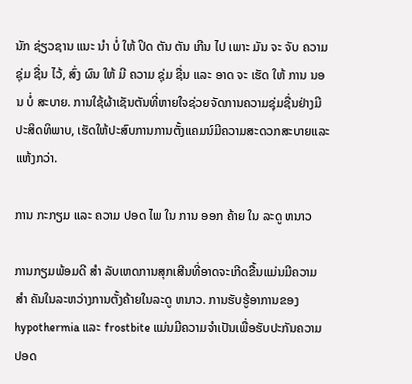ນັກ ຊ່ຽວຊານ ແນະ ນໍາ ບໍ່ ໃຫ້ ປິດ ຕັນ ຕັນ ເກີນ ໄປ ເພາະ ມັນ ຈະ ຈັບ ຄວາມ ຊຸ່ມ ຊື່ນ ໄວ້, ສົ່ງ ຜົນ ໃຫ້ ມີ ຄວາມ ຊຸ່ມ ຊື່ນ ແລະ ອາດ ຈະ ເຮັດ ໃຫ້ ການ ນອນ ບໍ່ ສະບາຍ. ການໃຊ້ຜ້າເຊັນຕັນທີ່ຫາຍໃຈຊ່ວຍຈັດການຄວາມຊຸ່ມຊື່ນຢ່າງມີປະສິດທິພາບ, ເຮັດໃຫ້ປະສົບການການຕັ້ງແຄມນ໌ມີຄວາມສະດວກສະບາຍແລະແຫ້ງກວ່າ.

ການ ກະກຽມ ແລະ ຄວາມ ປອດ ໄພ ໃນ ການ ອອກ ຄ້າຍ ໃນ ລະດູ ຫນາວ

ການກຽມພ້ອມດີ ສໍາ ລັບເຫດການສຸກເສີນທີ່ອາດຈະເກີດຂື້ນແມ່ນມີຄວາມ ສໍາ ຄັນໃນລະຫວ່າງການຕັ້ງຄ້າຍໃນລະດູ ຫນາວ. ການຮັບຮູ້ອາການຂອງ hypothermia ແລະ frostbite ແມ່ນມີຄວາມຈໍາເປັນເພື່ອຮັບປະກັນຄວາມປອດ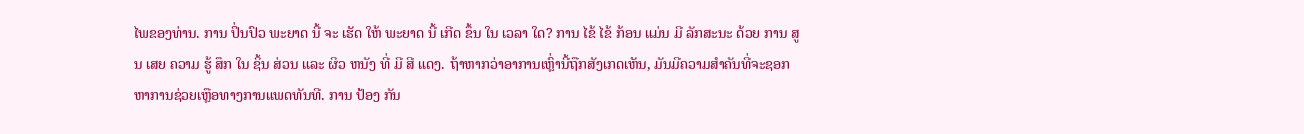ໄພຂອງທ່ານ. ການ ປິ່ນປົວ ພະຍາດ ນີ້ ຈະ ເຮັດ ໃຫ້ ພະຍາດ ນີ້ ເກີດ ຂຶ້ນ ໃນ ເວລາ ໃດ? ການ ໄຂ້ ໄຂ້ ກ້ອນ ແມ່ນ ມີ ລັກສະນະ ດ້ວຍ ການ ສູນ ເສຍ ຄວາມ ຮູ້ ສຶກ ໃນ ຊິ້ນ ສ່ວນ ແລະ ຜິວ ຫນັງ ທີ່ ມີ ສີ ແດງ. ຖ້າຫາກວ່າອາການເຫຼົ່ານີ້ຖືກສັງເກດເຫັນ, ມັນມີຄວາມສໍາຄັນທີ່ຈະຊອກຫາການຊ່ວຍເຫຼືອທາງການແພດທັນທີ. ການ ປ້ອງ ກັນ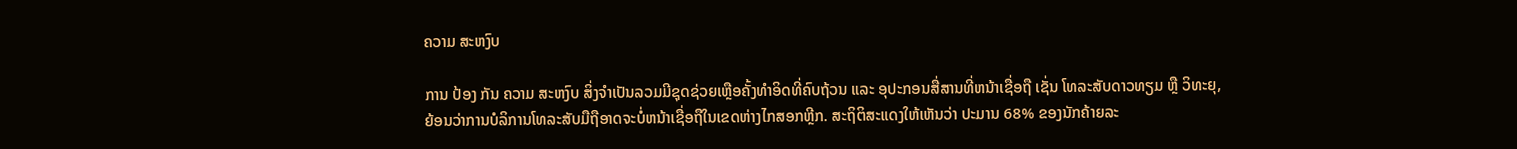ຄວາມ ສະຫງົບ

ການ ປ້ອງ ກັນ ຄວາມ ສະຫງົບ ສິ່ງຈໍາເປັນລວມມີຊຸດຊ່ວຍເຫຼືອຄັ້ງທໍາອິດທີ່ຄົບຖ້ວນ ແລະ ອຸປະກອນສື່ສານທີ່ຫນ້າເຊື່ອຖື ເຊັ່ນ ໂທລະສັບດາວທຽມ ຫຼື ວິທະຍຸ, ຍ້ອນວ່າການບໍລິການໂທລະສັບມືຖືອາດຈະບໍ່ຫນ້າເຊື່ອຖືໃນເຂດຫ່າງໄກສອກຫຼີກ. ສະຖິຕິສະແດງໃຫ້ເຫັນວ່າ ປະມານ 68% ຂອງນັກຄ້າຍລະ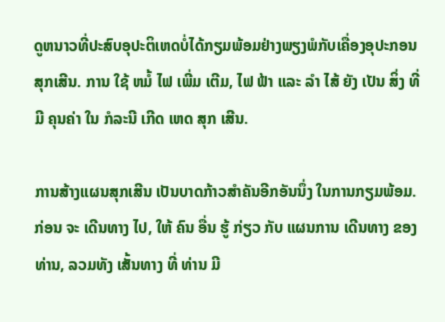ດູຫນາວທີ່ປະສົບອຸປະຕິເຫດບໍ່ໄດ້ກຽມພ້ອມຢ່າງພຽງພໍກັບເຄື່ອງອຸປະກອນສຸກເສີນ. ການ ໃຊ້ ຫມໍ້ ໄຟ ເພີ່ມ ເຕີມ, ໄຟ ຟ້າ ແລະ ລໍາ ໄສ້ ຍັງ ເປັນ ສິ່ງ ທີ່ ມີ ຄຸນຄ່າ ໃນ ກໍລະນີ ເກີດ ເຫດ ສຸກ ເສີນ.

ການສ້າງແຜນສຸກເສີນ ເປັນບາດກ້າວສໍາຄັນອີກອັນນຶ່ງ ໃນການກຽມພ້ອມ. ກ່ອນ ຈະ ເດີນທາງ ໄປ, ໃຫ້ ຄົນ ອື່ນ ຮູ້ ກ່ຽວ ກັບ ແຜນການ ເດີນທາງ ຂອງ ທ່ານ, ລວມທັງ ເສັ້ນທາງ ທີ່ ທ່ານ ມີ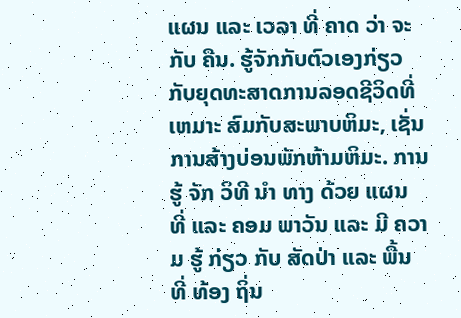ແຜນ ແລະ ເວລາ ທີ່ ຄາດ ວ່າ ຈະ ກັບ ຄືນ. ຮູ້ຈັກກັບຕົວເອງກ່ຽວກັບຍຸດທະສາດການລອດຊີວິດທີ່ ເຫມາະ ສົມກັບສະພາບຫິມະ, ເຊັ່ນການສ້າງບ່ອນພັກຫ້າມຫິມະ. ການ ຮູ້ ຈັກ ວິທີ ນໍາ ທາງ ດ້ວຍ ແຜນ ທີ່ ແລະ ຄອມ ພາວັນ ແລະ ມີ ຄວາມ ຮູ້ ກ່ຽວ ກັບ ສັດປ່າ ແລະ ພື້ນ ທີ່ ທ້ອງ ຖິ່ນ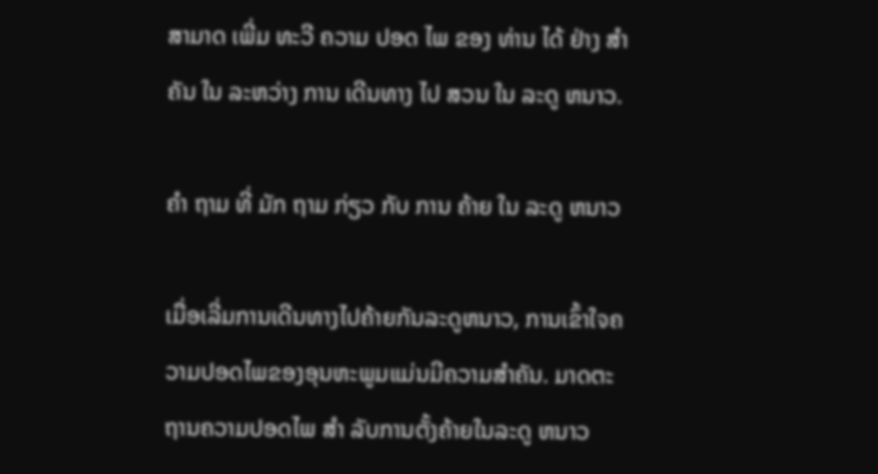ສາມາດ ເພີ່ມ ທະວີ ຄວາມ ປອດ ໄພ ຂອງ ທ່ານ ໄດ້ ຢ່າງ ສໍາຄັນ ໃນ ລະຫວ່າງ ການ ເດີນທາງ ໄປ ສວນ ໃນ ລະດູ ຫນາວ.

ຄໍາ ຖາມ ທີ່ ມັກ ຖາມ ກ່ຽວ ກັບ ການ ຄ້າຍ ໃນ ລະດູ ຫນາວ

ເມື່ອເລີ່ມການເດີນທາງໄປຄ້າຍກັນລະດູຫນາວ, ການເຂົ້າໃຈຄວາມປອດໄພຂອງອຸນຫະພູມແມ່ນມີຄວາມສໍາຄັນ. ມາດຕະຖານຄວາມປອດໄພ ສໍາ ລັບການຕັ້ງຄ້າຍໃນລະດູ ຫນາວ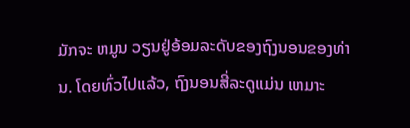ມັກຈະ ຫມູນ ວຽນຢູ່ອ້ອມລະດັບຂອງຖົງນອນຂອງທ່ານ. ໂດຍທົ່ວໄປແລ້ວ, ຖົງນອນສີ່ລະດູແມ່ນ ເຫມາະ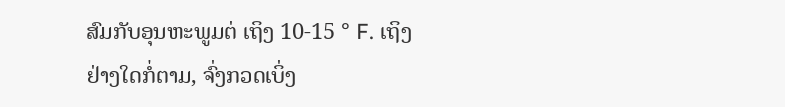ສົມກັບອຸນຫະພູມຕ່ ເຖິງ 10-15 ° F. ເຖິງຢ່າງໃດກໍ່ຕາມ, ຈົ່ງກວດເບິ່ງ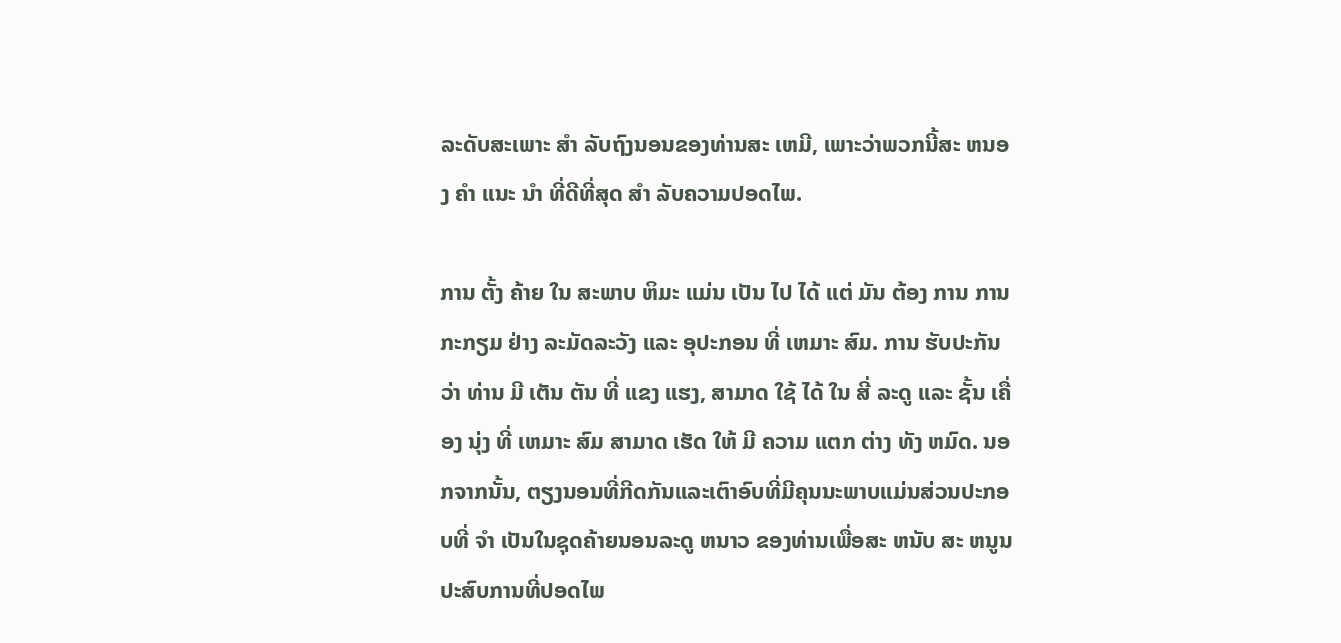ລະດັບສະເພາະ ສໍາ ລັບຖົງນອນຂອງທ່ານສະ ເຫມີ, ເພາະວ່າພວກນີ້ສະ ຫນອງ ຄໍາ ແນະ ນໍາ ທີ່ດີທີ່ສຸດ ສໍາ ລັບຄວາມປອດໄພ.

ການ ຕັ້ງ ຄ້າຍ ໃນ ສະພາບ ຫິມະ ແມ່ນ ເປັນ ໄປ ໄດ້ ແຕ່ ມັນ ຕ້ອງ ການ ການ ກະກຽມ ຢ່າງ ລະມັດລະວັງ ແລະ ອຸປະກອນ ທີ່ ເຫມາະ ສົມ. ການ ຮັບປະກັນ ວ່າ ທ່ານ ມີ ເຕັນ ຕັນ ທີ່ ແຂງ ແຮງ, ສາມາດ ໃຊ້ ໄດ້ ໃນ ສີ່ ລະດູ ແລະ ຊັ້ນ ເຄື່ອງ ນຸ່ງ ທີ່ ເຫມາະ ສົມ ສາມາດ ເຮັດ ໃຫ້ ມີ ຄວາມ ແຕກ ຕ່າງ ທັງ ຫມົດ. ນອກຈາກນັ້ນ, ຕຽງນອນທີ່ກີດກັນແລະເຕົາອົບທີ່ມີຄຸນນະພາບແມ່ນສ່ວນປະກອບທີ່ ຈໍາ ເປັນໃນຊຸດຄ້າຍນອນລະດູ ຫນາວ ຂອງທ່ານເພື່ອສະ ຫນັບ ສະ ຫນູນ ປະສົບການທີ່ປອດໄພ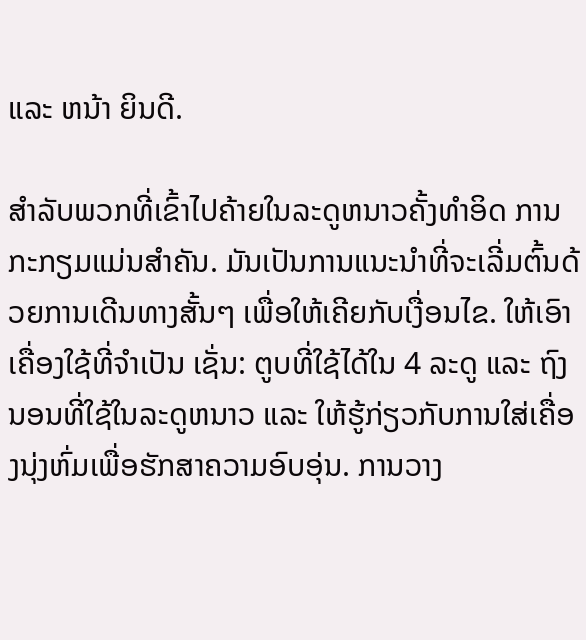ແລະ ຫນ້າ ຍິນດີ.

ສໍາລັບພວກທີ່ເຂົ້າໄປຄ້າຍໃນລະດູຫນາວຄັ້ງທໍາອິດ ການກະກຽມແມ່ນສໍາຄັນ. ມັນເປັນການແນະນໍາທີ່ຈະເລີ່ມຕົ້ນດ້ວຍການເດີນທາງສັ້ນໆ ເພື່ອໃຫ້ເຄີຍກັບເງື່ອນໄຂ. ໃຫ້ເອົາເຄື່ອງໃຊ້ທີ່ຈໍາເປັນ ເຊັ່ນ: ຕູບທີ່ໃຊ້ໄດ້ໃນ 4 ລະດູ ແລະ ຖົງນອນທີ່ໃຊ້ໃນລະດູຫນາວ ແລະ ໃຫ້ຮູ້ກ່ຽວກັບການໃສ່ເຄື່ອງນຸ່ງຫົ່ມເພື່ອຮັກສາຄວາມອົບອຸ່ນ. ການວາງ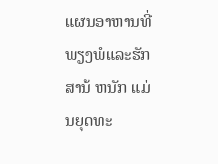ແຜນອາຫານທີ່ພຽງພໍແລະຮັກສານ້ ຫນັກ ແມ່ນຍຸດທະ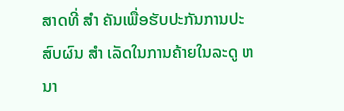ສາດທີ່ ສໍາ ຄັນເພື່ອຮັບປະກັນການປະສົບຜົນ ສໍາ ເລັດໃນການຄ້າຍໃນລະດູ ຫນາ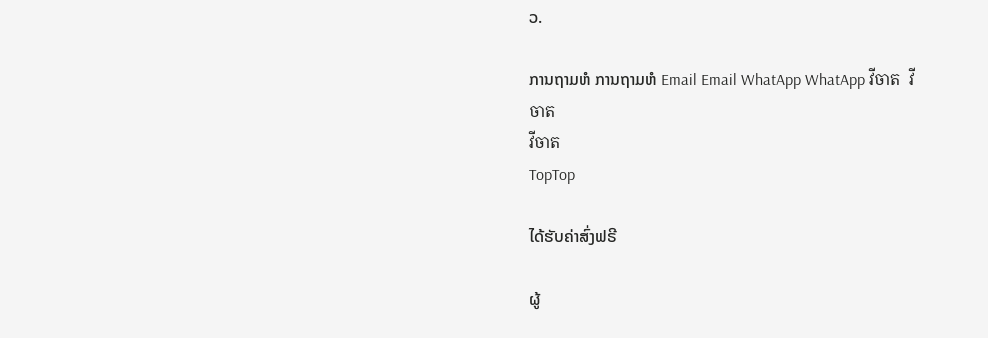ວ.

ການຖາມຫໍ ການຖາມຫໍ Email Email WhatApp WhatApp វីចាត  វីចាត
វីចាត
TopTop

ໄດ້ຮັບຄ່າສົ່ງຟຣີ

ຜູ້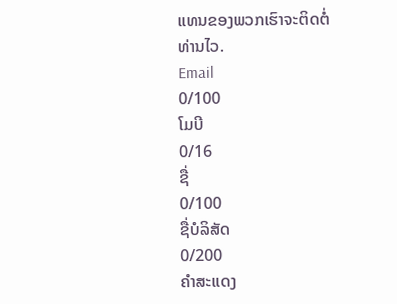ແທນຂອງພວກເຮົາຈະຕິດຕໍ່ທ່ານໄວ.
Email
0/100
ໂມບີ
0/16
ຊື່
0/100
ຊື່ບໍລິສັດ
0/200
ຄຳສະແດງ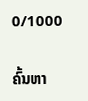0/1000

ຄົ້ນຫາ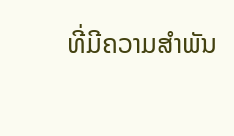ທີ່ມີຄວາມສຳພັນ